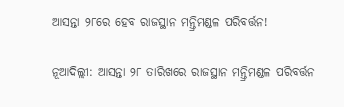ଆସନ୍ତା ୨୮ରେ ହେବ ରାଜସ୍ଥାନ ମନ୍ତ୍ରିମଣ୍ଡଳ ପରିବର୍ତ୍ତନ!

ନୂଆଦିଲ୍ଲୀ: ଆସନ୍ତା ୨୮ ତାରିଖରେ ରାଜସ୍ଥାନ ମନ୍ତ୍ରିମଣ୍ଡଳ ପରିବର୍ତ୍ତନ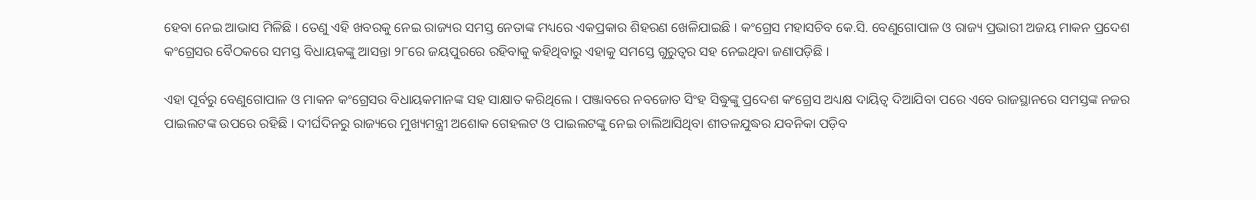ହେବା ନେଇ ଆଭାସ ମିଳିଛି । ତେଣୁ ଏହି ଖବରକୁ ନେଇ ରାଜ୍ୟର ସମସ୍ତ ନେତାଙ୍କ ମଧ୍ୟରେ ଏକପ୍ରକାର ଶିହରଣ ଖେଳିଯାଇଛି । କଂଗ୍ରେସ ମହାସଚିବ କେ.ସି. ବେଣୁଗୋପାଳ ଓ ରାଜ୍ୟ ପ୍ରଭାରୀ ଅଜୟ ମାକନ ପ୍ରଦେଶ କଂଗ୍ରେସର ବୈଠକରେ ସମସ୍ତ ବିଧାୟକଙ୍କୁ ଆସନ୍ତା ୨୮ରେ ଜୟପୁରରେ ରହିବାକୁ କହିଥିବାରୁ ଏହାକୁ ସମସ୍ତେ ଗୁରୁତ୍ୱର ସହ ନେଇଥିବା ଜଣାପଡ଼ିଛି ।

ଏହା ପୂର୍ବରୁ ବେଣୁଗୋପାଳ ଓ ମାକନ କଂଗ୍ରେସର ବିଧାୟକମାନଙ୍କ ସହ ସାକ୍ଷାତ କରିଥିଲେ । ପଞ୍ଜାବରେ ନବଜୋତ ସିଂହ ସିଦ୍ଧୁଙ୍କୁ ପ୍ରଦେଶ କଂଗ୍ରେସ ଅଧ୍ୟକ୍ଷ ଦାୟିତ୍ୱ ଦିଆଯିବା ପରେ ଏବେ ରାଜସ୍ଥାନରେ ସମସ୍ତଙ୍କ ନଜର ପାଇଲଟଙ୍କ ଉପରେ ରହିଛି । ଦୀର୍ଘଦିନରୁ ରାଜ୍ୟରେ ମୁଖ୍ୟମନ୍ତ୍ରୀ ଅଶୋକ ଗେହଲଟ ଓ ପାଇଲଟଙ୍କୁ ନେଇ ଚାଲିଆସିଥିବା ଶୀତଳଯୁଦ୍ଧର ଯବନିକା ପଡ଼ିବ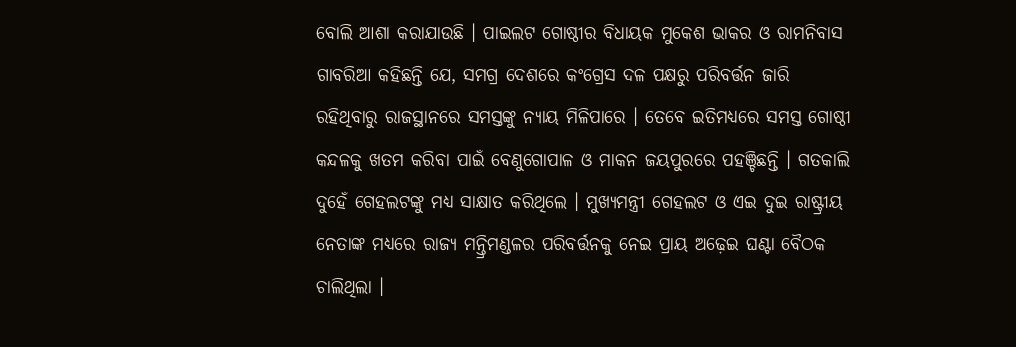ବୋଲି ଆଶା କରାଯାଉଛି । ପାଇଲଟ ଗୋଷ୍ଠୀର ବିଧାୟକ ମୁକେଶ ଭାକର ଓ ରାମନିବାସ ଗାବରିଆ କହିଛନ୍ତି ଯେ, ସମଗ୍ର ଦେଶରେ କଂଗ୍ରେସ ଦଳ ପକ୍ଷରୁ ପରିବର୍ତ୍ତନ ଜାରି ରହିଥିବାରୁ ରାଜସ୍ଥାନରେ ସମସ୍ତଙ୍କୁ ନ୍ୟାୟ ମିଳିପାରେ । ତେବେ ଇତିମଧ୍ୟରେ ସମସ୍ତ ଗୋଷ୍ଠୀ କନ୍ଦଳକୁ ଖତମ କରିବା ପାଇଁ ବେଣୁଗୋପାଳ ଓ ମାକନ ଜୟପୁରରେ ପହଞ୍ଚିଛନ୍ତି । ଗତକାଲି ଦୁହେଁ ଗେହଲଟଙ୍କୁ ମଧ୍ୟ ସାକ୍ଷାତ କରିଥିଲେ । ମୁଖ୍ୟମନ୍ତ୍ରୀ ଗେହଲଟ ଓ ଏଇ ଦୁଇ ରାଷ୍ଟ୍ରୀୟ ନେତାଙ୍କ ମଧ୍ୟରେ ରାଜ୍ୟ ମନ୍ତ୍ରିମଣ୍ଡଳର ପରିବର୍ତ୍ତନକୁ ନେଇ ପ୍ରାୟ ଅଢ଼େଇ ଘଣ୍ଟା ବୈଠକ ଚାଲିଥିଲା ।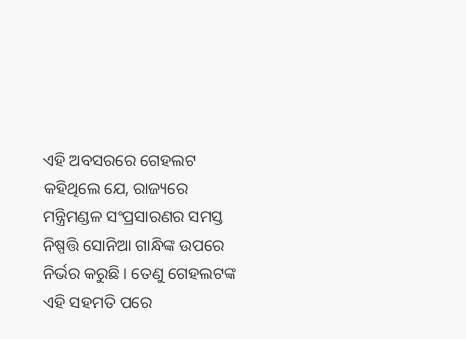ଏହି ଅବସରରେ ଗେହଲଟ କହିଥିଲେ ଯେ, ରାଜ୍ୟରେ ମନ୍ତ୍ରିମଣ୍ଡଳ ସଂପ୍ରସାରଣର ସମସ୍ତ ନିଷ୍ପତ୍ତି ସୋନିଆ ଗାନ୍ଧିଙ୍କ ଉପରେ ନିର୍ଭର କରୁଛି । ତେଣୁ ଗେହଲଟଙ୍କ ଏହି ସହମତି ପରେ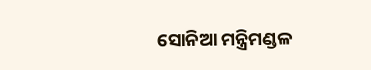ସୋନିଆ ମନ୍ତ୍ରିମଣ୍ଡଳ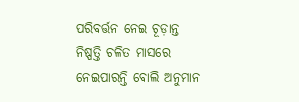ପରିବର୍ତ୍ତନ ନେଇ ଚୂଡ଼ାନ୍ତ ନିଷ୍ପତ୍ତି ଚଳିତ ମାସରେ ନେଇପାରନ୍ତି ବୋଲି ଅନୁମାନ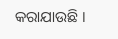କରାଯାଉଛି ।